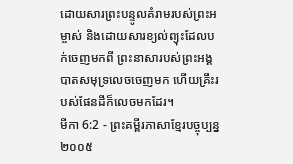ដោយសារព្រះបន្ទូលគំរាមរបស់ព្រះអម្ចាស់ និងដោយសារខ្យល់ព្យុះដែលបក់ចេញមកពី ព្រះនាសារបស់ព្រះអង្គ បាតសមុទ្រលេចចេញមក ហើយគ្រឹះរបស់ផែនដីក៏លេចមកដែរ។
មីកា 6:2 - ព្រះគម្ពីរភាសាខ្មែរបច្ចុប្បន្ន ២០០៥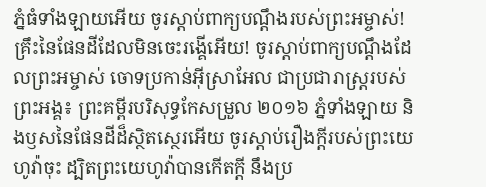ភ្នំធំទាំងឡាយអើយ ចូរស្ដាប់ពាក្យបណ្ដឹងរបស់ព្រះអម្ចាស់! គ្រឹះនៃផែនដីដែលមិនចេះរង្គើអើយ! ចូរស្ដាប់ពាក្យបណ្ដឹងដែលព្រះអម្ចាស់ ចោទប្រកាន់អ៊ីស្រាអែល ជាប្រជារាស្ត្ររបស់ព្រះអង្គ៖ ព្រះគម្ពីរបរិសុទ្ធកែសម្រួល ២០១៦ ភ្នំទាំងឡាយ និងឫសនៃផែនដីដ៏ស្ថិតស្ថេរអើយ ចូរស្តាប់រឿងក្ដីរបស់ព្រះយេហូវ៉ាចុះ ដ្បិតព្រះយេហូវ៉ាបានកើតក្ដី នឹងប្រ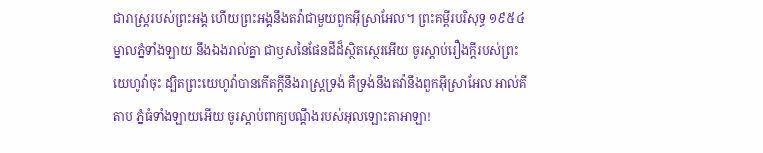ជារាស្ត្ររបស់ព្រះអង្គ ហើយព្រះអង្គនឹងតវ៉ាជាមួយពួកអ៊ីស្រាអែល។ ព្រះគម្ពីរបរិសុទ្ធ ១៩៥៤ ម្នាលភ្នំទាំងឡាយ នឹងឯងរាល់គ្នា ជាឫសនៃផែនដីដ៏ស្ថិតស្ថេរអើយ ចូរស្តាប់រឿងក្តីរបស់ព្រះយេហូវ៉ាចុះ ដ្បិតព្រះយេហូវ៉ាបានកើតក្តីនឹងរាស្ត្រទ្រង់ គឺទ្រង់នឹងតវ៉ានឹងពួកអ៊ីស្រាអែល អាល់គីតាប ភ្នំធំទាំងឡាយអើយ ចូរស្ដាប់ពាក្យបណ្ដឹងរបស់អុលឡោះតាអាឡា!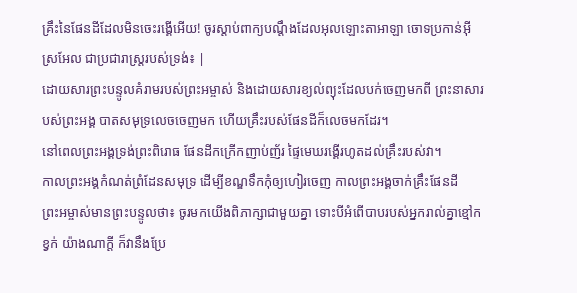គ្រឹះនៃផែនដីដែលមិនចេះរង្គើអើយ! ចូរស្ដាប់ពាក្យបណ្ដឹងដែលអុលឡោះតាអាឡា ចោទប្រកាន់អ៊ីស្រអែល ជាប្រជារាស្ត្ររបស់ទ្រង់៖ |
ដោយសារព្រះបន្ទូលគំរាមរបស់ព្រះអម្ចាស់ និងដោយសារខ្យល់ព្យុះដែលបក់ចេញមកពី ព្រះនាសារបស់ព្រះអង្គ បាតសមុទ្រលេចចេញមក ហើយគ្រឹះរបស់ផែនដីក៏លេចមកដែរ។
នៅពេលព្រះអង្គទ្រង់ព្រះពិរោធ ផែនដីកក្រើកញាប់ញ័រ ផ្ទៃមេឃរង្គើរហូតដល់គ្រឹះរបស់វា។
កាលព្រះអង្គកំណត់ព្រំដែនសមុទ្រ ដើម្បីខណ្ឌទឹកកុំឲ្យហៀរចេញ កាលព្រះអង្គចាក់គ្រឹះផែនដី
ព្រះអម្ចាស់មានព្រះបន្ទូលថា៖ ចូរមកយើងពិភាក្សាជាមួយគ្នា ទោះបីអំពើបាបរបស់អ្នករាល់គ្នាខ្មៅកខ្វក់ យ៉ាងណាក្ដី ក៏វានឹងប្រែ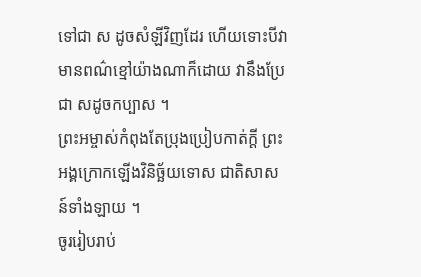ទៅជា ស ដូចសំឡីវិញដែរ ហើយទោះបីវាមានពណ៌ខ្មៅយ៉ាងណាក៏ដោយ វានឹងប្រែជា សដូចកប្បាស ។
ព្រះអម្ចាស់កំពុងតែប្រុងប្រៀបកាត់ក្ដី ព្រះអង្គក្រោកឡើងវិនិច្ឆ័យទោស ជាតិសាសន៍ទាំងឡាយ ។
ចូររៀបរាប់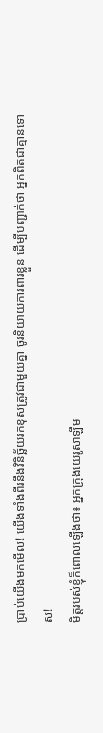ប្រាប់យើងមកមើល! យើងទាំងពីរនឹងវិនិច្ឆ័យរកខុសត្រូវជាមួយគ្នា ចូរនិយាយការពារខ្លួន ដើម្បីបញ្ជាក់ថា អ្នកពិតជាគ្មានទោស!
មិត្តរបស់ខ្ញុំក៏ពោលឡើងថា៖ អ្នកក្រុងយេរូសាឡឹម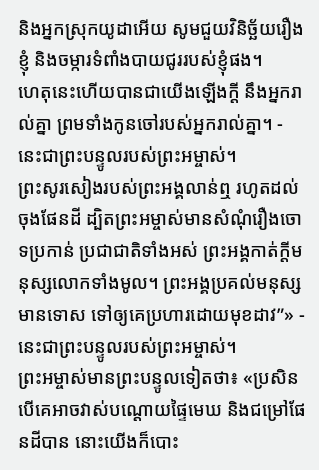និងអ្នកស្រុកយូដាអើយ សូមជួយវិនិច្ឆ័យរឿងខ្ញុំ និងចម្ការទំពាំងបាយជូររបស់ខ្ញុំផង។
ហេតុនេះហើយបានជាយើងឡើងក្ដី នឹងអ្នករាល់គ្នា ព្រមទាំងកូនចៅរបស់អ្នករាល់គ្នា។ - នេះជាព្រះបន្ទូលរបស់ព្រះអម្ចាស់។
ព្រះសូរសៀងរបស់ព្រះអង្គលាន់ឮ រហូតដល់ចុងផែនដី ដ្បិតព្រះអម្ចាស់មានសំណុំរឿងចោទប្រកាន់ ប្រជាជាតិទាំងអស់ ព្រះអង្គកាត់ក្ដីមនុស្សលោកទាំងមូល។ ព្រះអង្គប្រគល់មនុស្សមានទោស ទៅឲ្យគេប្រហារដោយមុខដាវ”» - នេះជាព្រះបន្ទូលរបស់ព្រះអម្ចាស់។
ព្រះអម្ចាស់មានព្រះបន្ទូលទៀតថា៖ «ប្រសិនបើគេអាចវាស់បណ្ដោយផ្ទៃមេឃ និងជម្រៅផែនដីបាន នោះយើងក៏បោះ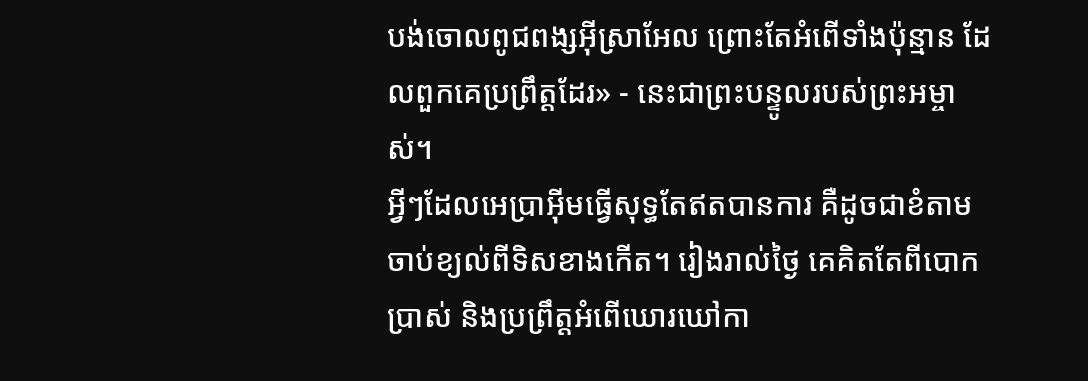បង់ចោលពូជពង្សអ៊ីស្រាអែល ព្រោះតែអំពើទាំងប៉ុន្មាន ដែលពួកគេប្រព្រឹត្តដែរ» - នេះជាព្រះបន្ទូលរបស់ព្រះអម្ចាស់។
អ្វីៗដែលអេប្រាអ៊ីមធ្វើសុទ្ធតែឥតបានការ គឺដូចជាខំតាមចាប់ខ្យល់ពីទិសខាងកើត។ រៀងរាល់ថ្ងៃ គេគិតតែពីបោកប្រាស់ និងប្រព្រឹត្តអំពើឃោរឃៅកា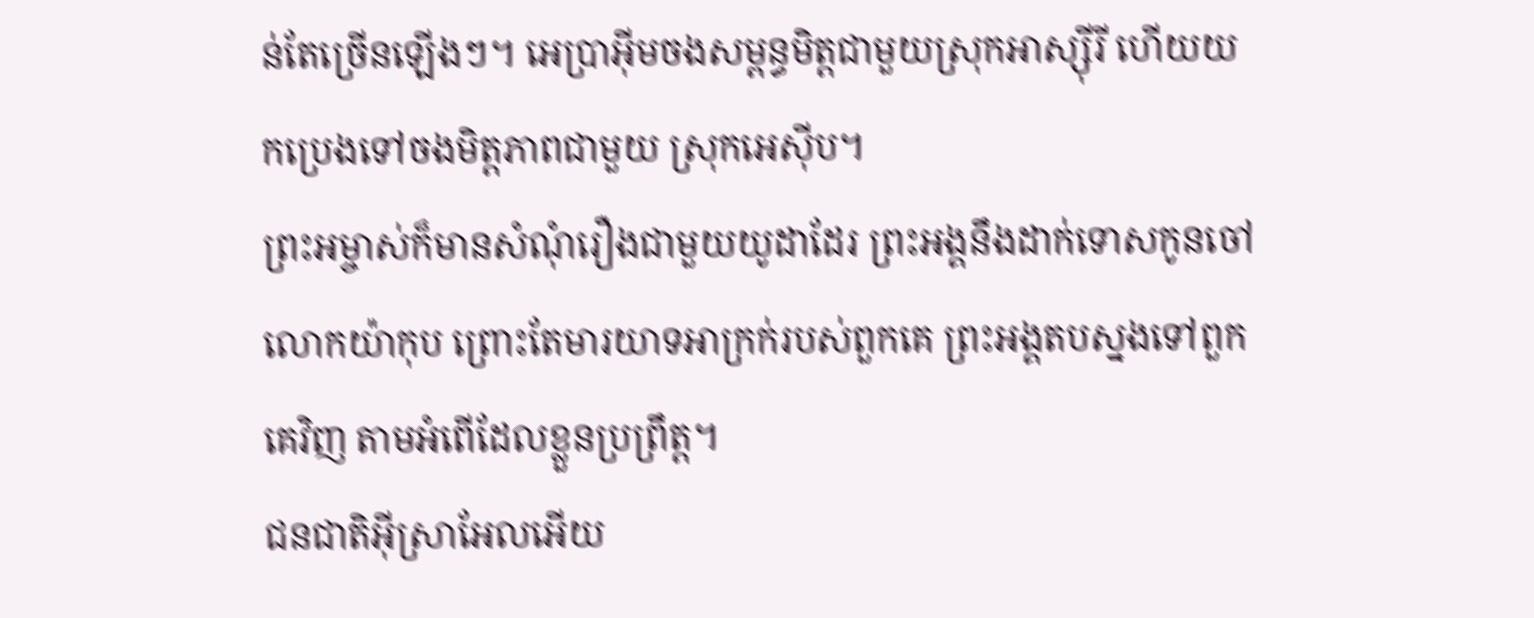ន់តែច្រើនឡើងៗ។ អេប្រាអ៊ីមចងសម្ពន្ធមិត្តជាមួយស្រុកអាស្ស៊ីរី ហើយយកប្រេងទៅចងមិត្តភាពជាមួយ ស្រុកអេស៊ីប។
ព្រះអម្ចាស់ក៏មានសំណុំរឿងជាមួយយូដាដែរ ព្រះអង្គនឹងដាក់ទោសកូនចៅលោកយ៉ាកុប ព្រោះតែមារយាទអាក្រក់របស់ពួកគេ ព្រះអង្គតបស្នងទៅពួកគេវិញ តាមអំពើដែលខ្លួនប្រព្រឹត្ត។
ជនជាតិអ៊ីស្រាអែលអើយ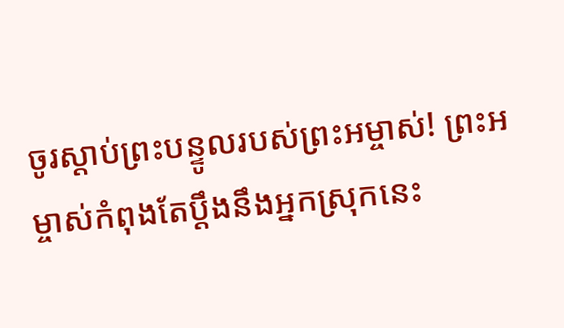ចូរស្ដាប់ព្រះបន្ទូលរបស់ព្រះអម្ចាស់! ព្រះអម្ចាស់កំពុងតែប្ដឹងនឹងអ្នកស្រុកនេះ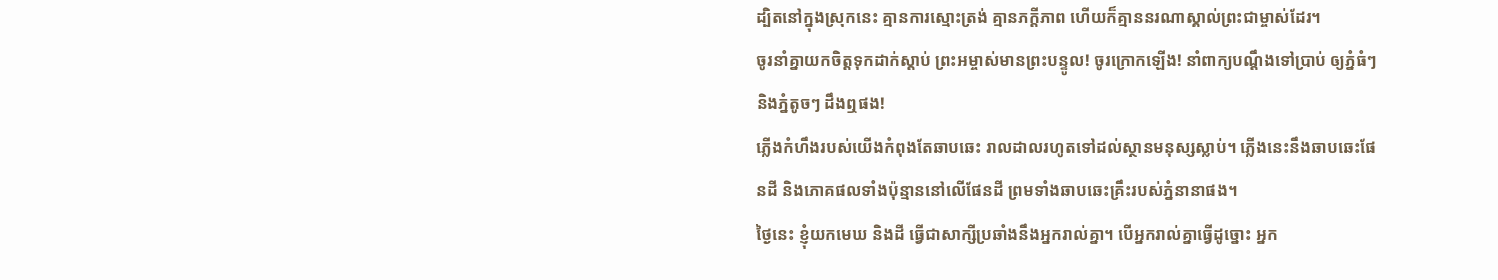ដ្បិតនៅក្នុងស្រុកនេះ គ្មានការស្មោះត្រង់ គ្មានភក្ដីភាព ហើយក៏គ្មាននរណាស្គាល់ព្រះជាម្ចាស់ដែរ។
ចូរនាំគ្នាយកចិត្តទុកដាក់ស្ដាប់ ព្រះអម្ចាស់មានព្រះបន្ទូល! ចូរក្រោកឡើង! នាំពាក្យបណ្ដឹងទៅប្រាប់ ឲ្យភ្នំធំៗ និងភ្នំតូចៗ ដឹងឮផង!
ភ្លើងកំហឹងរបស់យើងកំពុងតែឆាបឆេះ រាលដាលរហូតទៅដល់ស្ថានមនុស្សស្លាប់។ ភ្លើងនេះនឹងឆាបឆេះផែនដី និងភោគផលទាំងប៉ុន្មាននៅលើផែនដី ព្រមទាំងឆាបឆេះគ្រឹះរបស់ភ្នំនានាផង។
ថ្ងៃនេះ ខ្ញុំយកមេឃ និងដី ធ្វើជាសាក្សីប្រឆាំងនឹងអ្នករាល់គ្នា។ បើអ្នករាល់គ្នាធ្វើដូច្នោះ អ្នក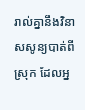រាល់គ្នានឹងវិនាសសូន្យបាត់ពីស្រុក ដែលអ្ន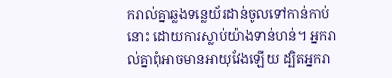ករាល់គ្នាឆ្លងទន្លេយ័រដាន់ចូលទៅកាន់កាប់នោះ ដោយការស្លាប់យ៉ាងទាន់ហន់។ អ្នករាល់គ្នាពុំអាចមានអាយុវែងឡើយ ដ្បិតអ្នករា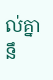ល់គ្នានឹ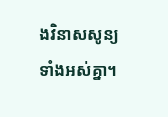ងវិនាសសូន្យទាំងអស់គ្នា។